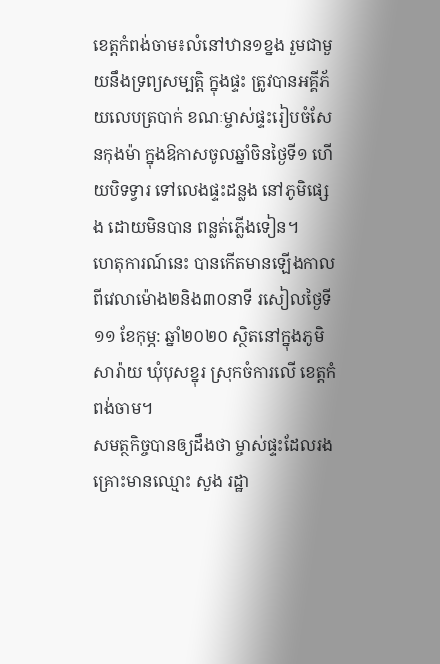ខេត្តកំពង់ចាម៖លំនៅឋាន១ខ្នង រួមជាមួយនឹងទ្រព្យសម្បត្តិ ក្នុងផ្ទះ ត្រូវបានអគ្គីភ័យលេបត្របាក់ ខណៈម្ចាស់ផ្ទះរៀបចំសែនកុងម៉ា ក្នុងឱកាសចូលឆ្នាំចិនថ្ងៃទី១ ហើយបិទទ្វារ ទៅលេងផ្ទះដន្លង នៅភូមិផ្សេង ដោយមិនបាន ពន្លត់ភ្លើងទៀន។
ហេតុការណ៍នេះ បានកេីតមានឡើងកាលពីវេលាម៉ោង២និង៣០នាទី រសៀលថ្ងៃទី១១ ខែកុម្ភ: ឆ្នាំ២០២០ ស្ថិតនៅក្នុងភូមិសារ៉ាយ ឃុំបុសខ្នុរ ស្រុកចំការលើ ខេត្តកំពង់ចាម។
សមត្ថកិច្ចបានឲ្យដឹងថា ម្ចាស់ផ្ទះដែលរងគ្រោះមានឈ្មោះ សួង រដ្ឋា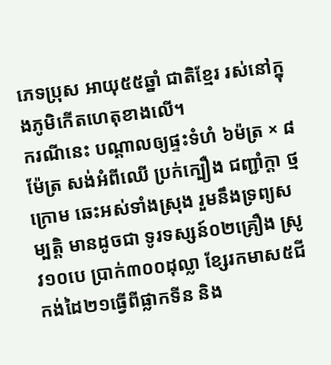ភេទប្រុស អាយុ៥៥ឆ្នាំ ជាតិខ្មែរ រស់នៅក្នុងភូមិកេីតហេតុខាងលើ។
ករណីនេះ បណ្ដាលឲ្យផ្ទះទំហំ ៦ម៉ត្រ × ៨ម៉ែត្រ សង់អំពីឈើ ប្រក់ក្បឿង ជញ្ជាំក្ដា ថ្មក្រោម ឆេះអស់ទាំងស្រុង រួមនឹងទ្រព្យសម្បត្តិ មានដូចជា ទូរទស្សន៍០២គ្រឿង ស្រូវ១០បេ ប្រាក់៣០០ដុល្លា ខ្សែរកមាស៥ជី កង់ដៃ២១ធ្វើពីផ្លាកទីន និង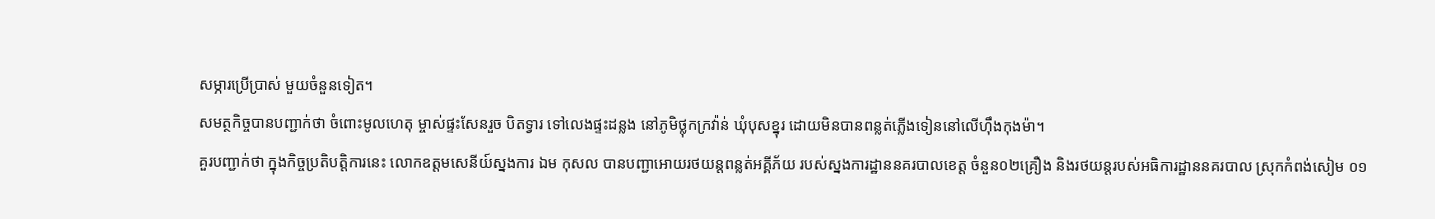សម្ភារប្រើប្រាស់ មួយចំនួនទៀត។
សមត្ថកិច្ចបានបញ្ជាក់ថា ចំពោះមូលហេតុ ម្ចាស់ផ្ទះសែនរួច បិតទ្វារ ទៅលេងផ្ទះដន្លង នៅភូមិថ្លុកក្រវ៉ាន់ ឃុំបុសខ្នុរ ដោយមិនបានពន្លត់ភ្លើងទៀននៅលើហ៊ឹងកុងម៉ា។
គួរបញ្ជាក់ថា ក្នុងកិច្ចប្រតិបត្តិការនេះ លោកឧត្តមសេនីយ៍ស្នងការ ឯម កុសល បានបញ្ជាអោយរថយន្ដពន្លត់អគ្គីភ័យ របស់ស្នងការដ្ឋាននគរបាលខេត្ត ចំនួន០២គ្រឿង និងរថយន្ដរបស់អធិការដ្ឋាននគរបាល ស្រុកកំពង់សៀម ០១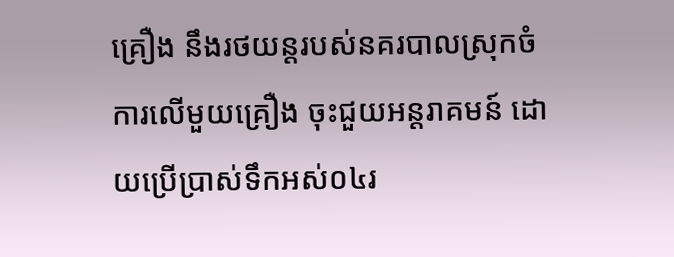គ្រឿង នឹងរថយន្តរបស់នគរបាលស្រុកចំការលើមួយគ្រឿង ចុះជួយអន្ដរាគមន៍ ដោយប្រើប្រាស់ទឹកអស់០៤រ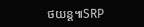ថយន្ដ៕SRP